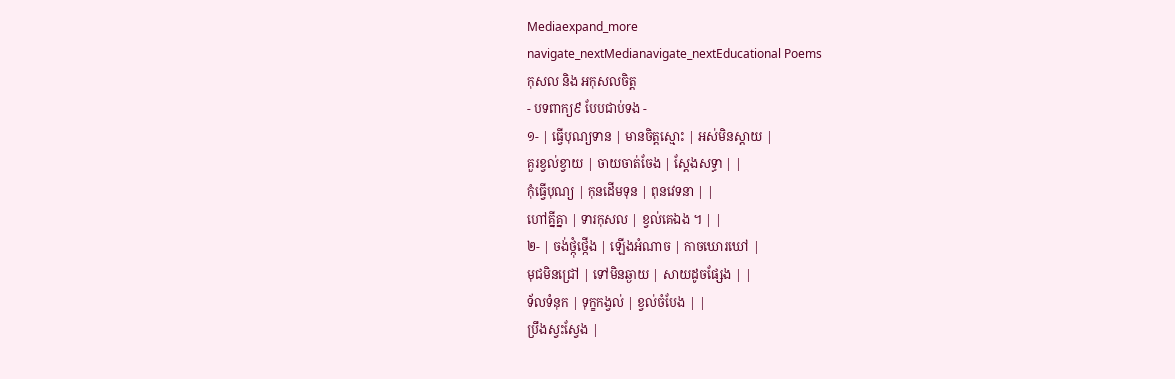Mediaexpand_more
navigate_nextMedianavigate_nextEducational Poems
កុសល និង អកុសលចិត្ត
- បទពាក្យ៩ បែបជាប់ទង -
១- | ធ្វើបុណ្យទាន | មានចិត្តស្មោះ | អស់មិនស្តាយ |
គួរខ្វល់ខ្វាយ | ចាយចាត់ចែង | ស្តែងសទ្ធា | |
កុំធ្វើបុណ្យ | កុនដើមទុន | ពុនវេទនា | |
ហៅគ្នីគ្នា | ទារកុសល | ខ្វល់គេឯង ។ | |
២- | ចង់ថ្កុំថ្កើង | ឡើងអំណាច | កាចឃោរឃៅ |
មុជមិនជ្រៅ | ទៅមិនឆ្ងាយ | សាយដូចផ្សែង | |
ទ័លទំនុក | ទុក្ខកង្វល់ | ខ្វល់ចំបែង | |
ប្រឹងស្វះស្វែង |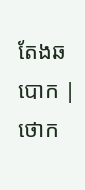តែងឆបោក | ថោក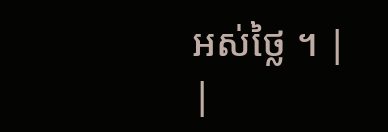អស់ថ្លៃ ។ | |